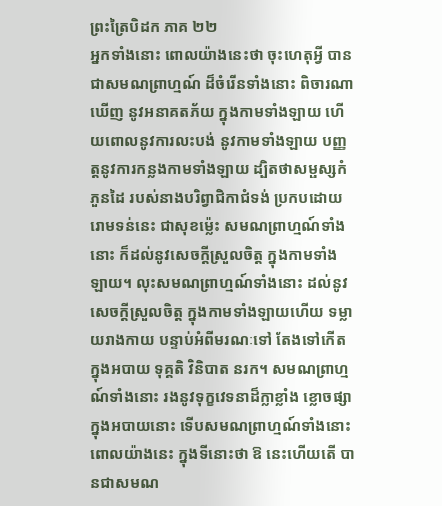ព្រះត្រៃបិដក ភាគ ២២
អ្នកទាំងនោះ ពោលយ៉ាងនេះថា ចុះហេតុអ្វី បានជាសមណព្រាហ្មណ៍ ដ៏ចំរើនទាំងនោះ ពិចារណាឃើញ នូវអនាគតភ័យ ក្នុងកាមទាំងឡាយ ហើយពោលនូវការលះបង់ នូវកាមទាំងឡាយ បញ្ញត្តនូវការកន្លងកាមទាំងឡាយ ដ្បិតថាសម្ផស្សកំភួនដៃ របស់នាងបរិព្វាជិកាជំទង់ ប្រកបដោយរោមទន់នេះ ជាសុខម្ល៉េះ សមណព្រាហ្មណ៍ទាំងនោះ ក៏ដល់នូវសេចក្តីស្រួលចិត្ត ក្នុងកាមទាំងឡាយ។ លុះសមណព្រាហ្មណ៍ទាំងនោះ ដល់នូវសេចក្តីស្រួលចិត្ត ក្នុងកាមទាំងឡាយហើយ ទម្លាយរាងកាយ បន្ទាប់អំពីមរណៈទៅ តែងទៅកើតក្នុងអបាយ ទុគ្គតិ វិនិបាត នរក។ សមណព្រាហ្មណ៍ទាំងនោះ រងនូវទុក្ខវេទនាដ៏ក្លាខ្លាំង ខ្លោចផ្សា ក្នុងអបាយនោះ ទើបសមណព្រាហ្មណ៍ទាំងនោះ ពោលយ៉ាងនេះ ក្នុងទីនោះថា ឱ នេះហើយតើ បានជាសមណ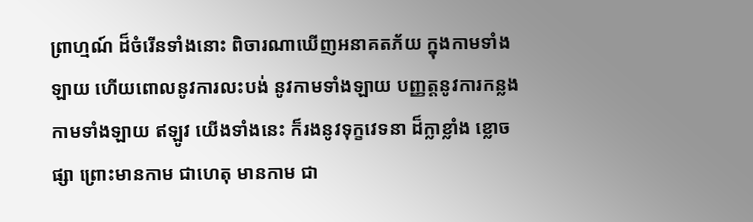ព្រាហ្មណ៍ ដ៏ចំរើនទាំងនោះ ពិចារណាឃើញអនាគតភ័យ ក្នុងកាមទាំងឡាយ ហើយពោលនូវការលះបង់ នូវកាមទាំងឡាយ បញ្ញត្តនូវការកន្លងកាមទាំងឡាយ ឥឡូវ យើងទាំងនេះ ក៏រងនូវទុក្ខវេទនា ដ៏ក្លាខ្លាំង ខ្លោចផ្សា ព្រោះមានកាម ជាហេតុ មានកាម ជា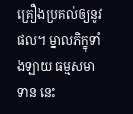គ្រឿងប្រគល់ឲ្យនូវផល។ ម្នាលភិក្ខុទាំងឡាយ ធម្មសមាទាន នេះ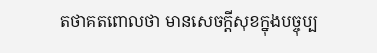តថាគតពោលថា មានសេចក្តីសុខក្នុងបច្ចុប្ប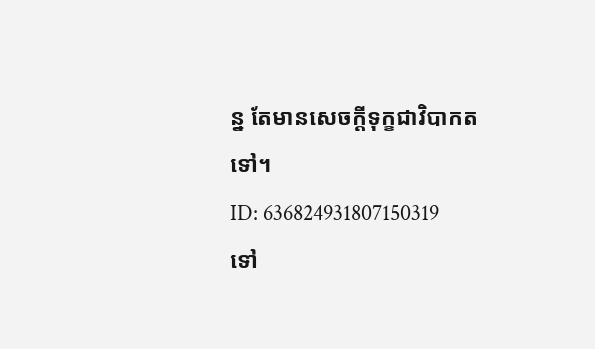ន្ន តែមានសេចក្តីទុក្ខជាវិបាកតទៅ។
ID: 636824931807150319
ទៅ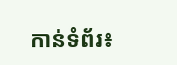កាន់ទំព័រ៖